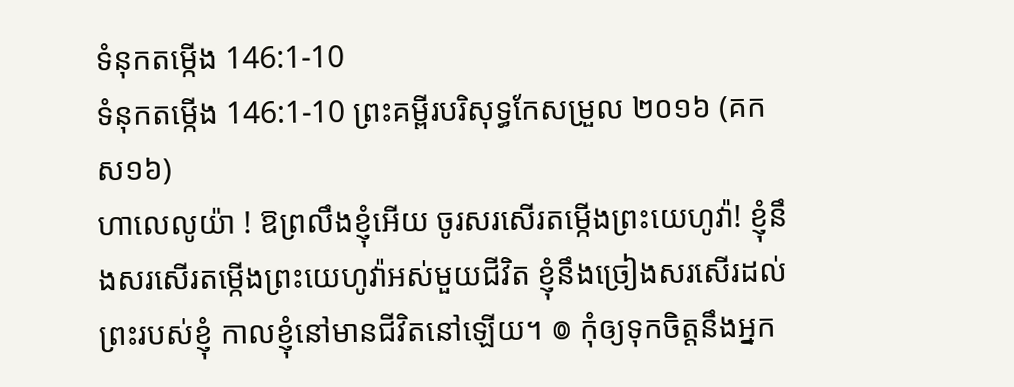ទំនុកតម្កើង 146:1-10
ទំនុកតម្កើង 146:1-10 ព្រះគម្ពីរបរិសុទ្ធកែសម្រួល ២០១៦ (គកស១៦)
ហាលេលូយ៉ា ! ឱព្រលឹងខ្ញុំអើយ ចូរសរសើរតម្កើងព្រះយេហូវ៉ា! ខ្ញុំនឹងសរសើរតម្កើងព្រះយេហូវ៉ាអស់មួយជីវិត ខ្ញុំនឹងច្រៀងសរសើរដល់ព្រះរបស់ខ្ញុំ កាលខ្ញុំនៅមានជីវិតនៅឡើយ។ ៙ កុំឲ្យទុកចិត្តនឹងអ្នក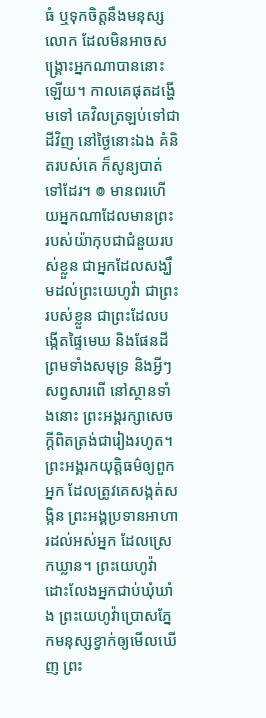ធំ ឬទុកចិត្តនឹងមនុស្សលោក ដែលមិនអាចសង្គ្រោះអ្នកណាបាននោះឡើយ។ កាលគេផុតដង្ហើមទៅ គេវិលត្រឡប់ទៅជាដីវិញ នៅថ្ងៃនោះឯង គំនិតរបស់គេ ក៏សូន្យបាត់ទៅដែរ។ ៙ មានពរហើយអ្នកណាដែលមានព្រះ របស់យ៉ាកុបជាជំនួយរបស់ខ្លួន ជាអ្នកដែលសង្ឃឹមដល់ព្រះយេហូវ៉ា ជាព្រះរបស់ខ្លួន ជាព្រះដែលបង្កើតផ្ទៃមេឃ និងផែនដី ព្រមទាំងសមុទ្រ និងអ្វីៗសព្វសារពើ នៅស្ថានទាំងនោះ ព្រះអង្គរក្សាសេចក្ដីពិតត្រង់ជារៀងរហូត។ ព្រះអង្គរកយុត្តិធម៌ឲ្យពួកអ្នក ដែលត្រូវគេសង្កត់សង្កិន ព្រះអង្គប្រទានអាហារដល់អស់អ្នក ដែលស្រេកឃ្លាន។ ព្រះយេហូវ៉ាដោះលែងអ្នកជាប់ឃុំឃាំង ព្រះយេហូវ៉ាប្រោសភ្នែកមនុស្សខ្វាក់ឲ្យមើលឃើញ ព្រះ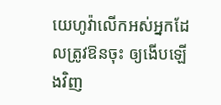យេហូវ៉ាលើកអស់អ្នកដែលត្រូវឱនចុះ ឲ្យងើបឡើងវិញ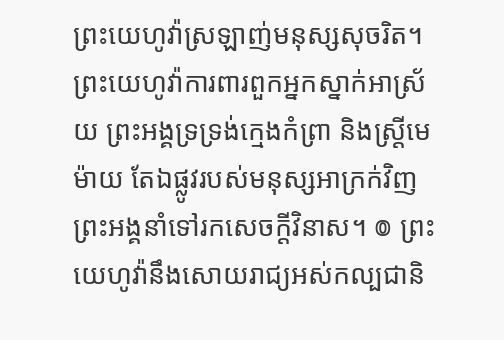ព្រះយេហូវ៉ាស្រឡាញ់មនុស្សសុចរិត។ ព្រះយេហូវ៉ាការពារពួកអ្នកស្នាក់អាស្រ័យ ព្រះអង្គទ្រទ្រង់ក្មេងកំព្រា និងស្ត្រីមេម៉ាយ តែឯផ្លូវរបស់មនុស្សអាក្រក់វិញ ព្រះអង្គនាំទៅរកសេចក្ដីវិនាស។ ៙ ព្រះយេហូវ៉ានឹងសោយរាជ្យអស់កល្បជានិ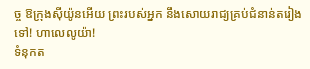ច្ច ឱក្រុងស៊ីយ៉ូនអើយ ព្រះរបស់អ្នក នឹងសោយរាជ្យគ្រប់ជំនាន់តរៀងទៅ! ហាលេលូយ៉ា!
ទំនុកត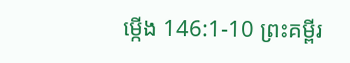ម្កើង 146:1-10 ព្រះគម្ពីរ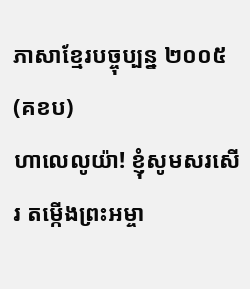ភាសាខ្មែរបច្ចុប្បន្ន ២០០៥ (គខប)
ហាលេលូយ៉ា! ខ្ញុំសូមសរសើរ តម្កើងព្រះអម្ចា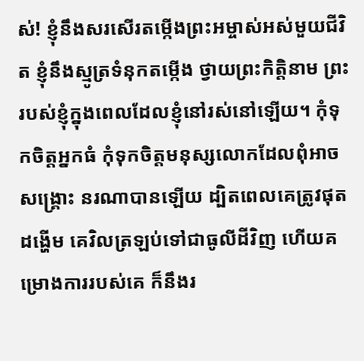ស់! ខ្ញុំនឹងសរសើរតម្កើងព្រះអម្ចាស់អស់មួយជីវិត ខ្ញុំនឹងស្មូត្រទំនុកតម្កើង ថ្វាយព្រះកិត្តិនាម ព្រះរបស់ខ្ញុំក្នុងពេលដែលខ្ញុំនៅរស់នៅឡើយ។ កុំទុកចិត្តអ្នកធំ កុំទុកចិត្តមនុស្សលោកដែលពុំអាចសង្គ្រោះ នរណាបានឡើយ ដ្បិតពេលគេត្រូវផុតដង្ហើម គេវិលត្រឡប់ទៅជាធូលីដីវិញ ហើយគម្រោងការរបស់គេ ក៏នឹងរ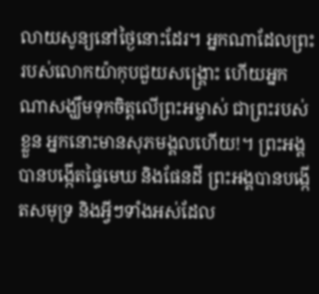លាយសូន្យនៅថ្ងៃនោះដែរ។ អ្នកណាដែលព្រះរបស់លោកយ៉ាកុបជួយសង្គ្រោះ ហើយអ្នកណាសង្ឃឹមទុកចិត្តលើព្រះអម្ចាស់ ជាព្រះរបស់ខ្លួន អ្នកនោះមានសុភមង្គលហើយ!។ ព្រះអង្គបានបង្កើតផ្ទៃមេឃ និងផែនដី ព្រះអង្គបានបង្កើតសមុទ្រ និងអ្វីៗទាំងអស់ដែល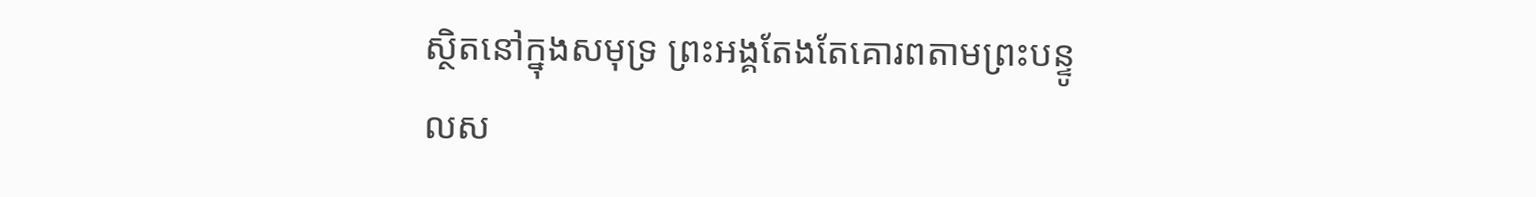ស្ថិតនៅក្នុងសមុទ្រ ព្រះអង្គតែងតែគោរពតាមព្រះបន្ទូលស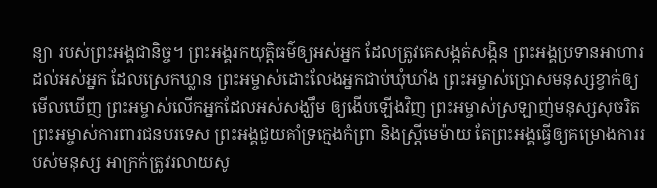ន្យា របស់ព្រះអង្គជានិច្ច។ ព្រះអង្គរកយុត្តិធម៌ឲ្យអស់អ្នក ដែលត្រូវគេសង្កត់សង្កិន ព្រះអង្គប្រទានអាហារដល់អស់អ្នក ដែលស្រេកឃ្លាន ព្រះអម្ចាស់ដោះលែងអ្នកជាប់ឃុំឃាំង ព្រះអម្ចាស់ប្រោសមនុស្សខ្វាក់ឲ្យមើលឃើញ ព្រះអម្ចាស់លើកអ្នកដែលអស់សង្ឃឹម ឲ្យងើបឡើងវិញ ព្រះអម្ចាស់ស្រឡាញ់មនុស្សសុចរិត ព្រះអម្ចាស់ការពារជនបរទេស ព្រះអង្គជួយគាំទ្រក្មេងកំព្រា និងស្ត្រីមេម៉ាយ តែព្រះអង្គធ្វើឲ្យគម្រោងការរបស់មនុស្ស អាក្រក់ត្រូវរលាយសូ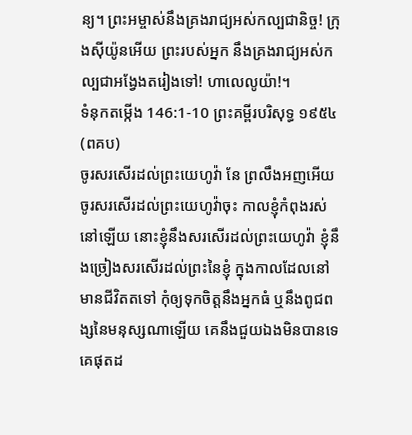ន្យ។ ព្រះអម្ចាស់នឹងគ្រងរាជ្យអស់កល្បជានិច្ច! ក្រុងស៊ីយ៉ូនអើយ ព្រះរបស់អ្នក នឹងគ្រងរាជ្យអស់កល្បជាអង្វែងតរៀងទៅ! ហាលេលូយ៉ា!។
ទំនុកតម្កើង 146:1-10 ព្រះគម្ពីរបរិសុទ្ធ ១៩៥៤ (ពគប)
ចូរសរសើរដល់ព្រះយេហូវ៉ា នែ ព្រលឹងអញអើយ ចូរសរសើរដល់ព្រះយេហូវ៉ាចុះ កាលខ្ញុំកំពុងរស់នៅឡើយ នោះខ្ញុំនឹងសរសើរដល់ព្រះយេហូវ៉ា ខ្ញុំនឹងច្រៀងសរសើរដល់ព្រះនៃខ្ញុំ ក្នុងកាលដែលនៅមានជីវិតតទៅ កុំឲ្យទុកចិត្តនឹងអ្នកធំ ឬនឹងពូជពង្សនៃមនុស្សណាឡើយ គេនឹងជួយឯងមិនបានទេ គេផុតដ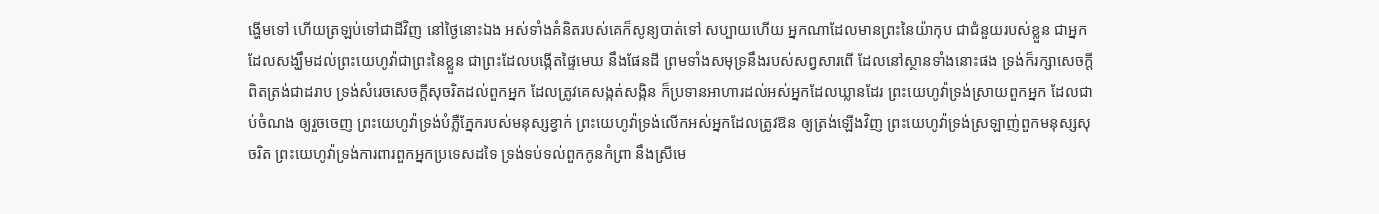ង្ហើមទៅ ហើយត្រឡប់ទៅជាដីវិញ នៅថ្ងៃនោះឯង អស់ទាំងគំនិតរបស់គេក៏សូន្យបាត់ទៅ សប្បាយហើយ អ្នកណាដែលមានព្រះនៃយ៉ាកុប ជាជំនួយរបស់ខ្លួន ជាអ្នកដែលសង្ឃឹមដល់ព្រះយេហូវ៉ាជាព្រះនៃខ្លួន ជាព្រះដែលបង្កើតផ្ទៃមេឃ នឹងផែនដី ព្រមទាំងសមុទ្រនឹងរបស់សព្វសារពើ ដែលនៅស្ថានទាំងនោះផង ទ្រង់ក៏រក្សាសេចក្ដីពិតត្រង់ជាដរាប ទ្រង់សំរេចសេចក្ដីសុចរិតដល់ពួកអ្នក ដែលត្រូវគេសង្កត់សង្កិន ក៏ប្រទានអាហារដល់អស់អ្នកដែលឃ្លានដែរ ព្រះយេហូវ៉ាទ្រង់ស្រាយពួកអ្នក ដែលជាប់ចំណង ឲ្យរួចចេញ ព្រះយេហូវ៉ាទ្រង់បំភ្លឺភ្នែករបស់មនុស្សខ្វាក់ ព្រះយេហូវ៉ាទ្រង់លើកអស់អ្នកដែលត្រូវឱន ឲ្យត្រង់ឡើងវិញ ព្រះយេហូវ៉ាទ្រង់ស្រឡាញ់ពួកមនុស្សសុចរិត ព្រះយេហូវ៉ាទ្រង់ការពារពួកអ្នកប្រទេសដទៃ ទ្រង់ទប់ទល់ពួកកូនកំព្រា នឹងស្រីមេ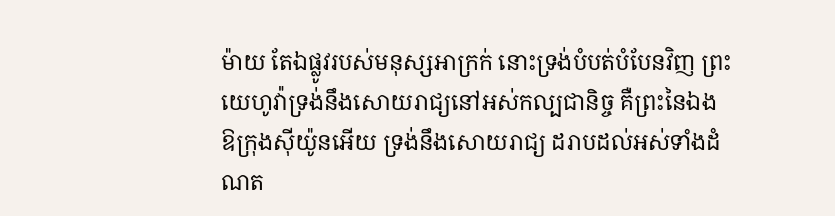ម៉ាយ តែឯផ្លូវរបស់មនុស្សអាក្រក់ នោះទ្រង់បំបត់បំបែនវិញ ព្រះយេហូវ៉ាទ្រង់នឹងសោយរាជ្យនៅអស់កល្បជានិច្ច គឺព្រះនៃឯង ឱក្រុងស៊ីយ៉ូនអើយ ទ្រង់នឹងសោយរាជ្យ ដរាបដល់អស់ទាំងដំណត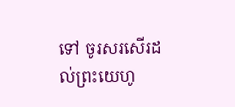ទៅ ចូរសរសើរដល់ព្រះយេហូ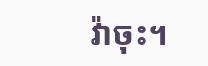វ៉ាចុះ។